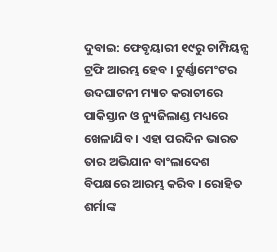ଦୁବାଇ: ଫେବୃୟାରୀ ୧୯ରୁ ଚାମ୍ପିୟନ୍ସ ଟ୍ରଫି ଆରମ୍ଭ ହେବ । ଟୁର୍ଣ୍ଣାମେଂଟର ଉଦଘାଟନୀ ମ୍ୟାଚ କରାଚୀରେ ପାକିସ୍ତାନ ଓ ନ୍ୟୁଜିଲାଣ୍ଡ ମଧ୍ୟରେ ଖେଳାଯିବ । ଏହା ପରଦିନ ଭାରତ ତାର ଅଭିଯାନ ବାଂଲାଦେଶ ବିପକ୍ଷରେ ଆରମ୍ଭ କରିବ । ରୋହିତ ଶର୍ମାଙ୍କ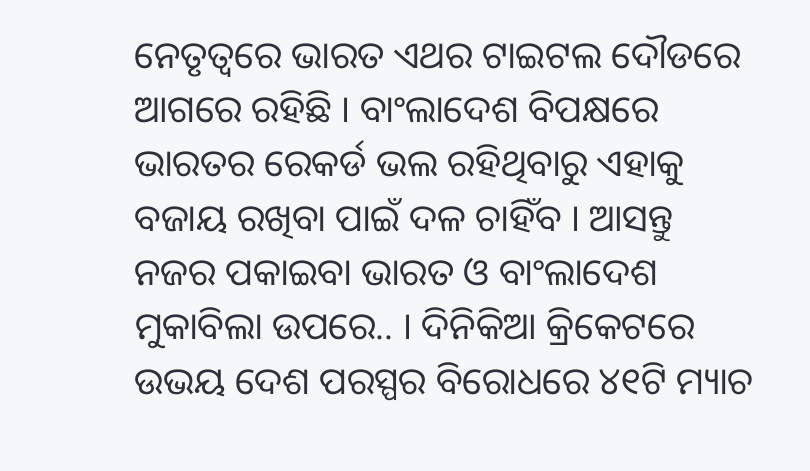ନେତୃତ୍ୱରେ ଭାରତ ଏଥର ଟାଇଟଲ ଦୌଡରେ ଆଗରେ ରହିଛି । ବାଂଲାଦେଶ ବିପକ୍ଷରେ ଭାରତର ରେକର୍ଡ ଭଲ ରହିଥିବାରୁ ଏହାକୁ ବଜାୟ ରଖିବା ପାଇଁ ଦଳ ଚାହିଁବ । ଆସନ୍ତୁ ନଜର ପକାଇବା ଭାରତ ଓ ବାଂଲାଦେଶ ମୁକାବିଲା ଉପରେ.. । ଦିନିକିଆ କ୍ରିକେଟରେ ଉଭୟ ଦେଶ ପରସ୍ପର ବିରୋଧରେ ୪୧ଟି ମ୍ୟାଚ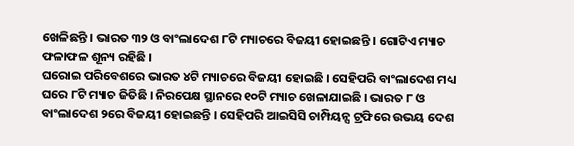ଖେଳିଛନ୍ତି । ଭାରତ ୩୨ ଓ ବାଂଲାଦେଶ ୮ଟି ମ୍ୟାଚରେ ବିଜୟୀ ହୋଇଛନ୍ତି । ଗୋଟିଏ ମ୍ୟାଚ ଫଳାଫଳ ଶୂନ୍ୟ ରହିଛି ।
ଘରୋଇ ପରିବେଶରେ ଭାରତ ୪ଟି ମ୍ୟାଚରେ ବିଜୟୀ ହୋଇଛି । ସେହିପରି ବାଂଲାଦେଶ ମଧ୍ୟ ଘରେ ୮ଟି ମ୍ୟାଚ ଜିତିଛି । ନିରପେକ୍ଷ ସ୍ଥାନରେ ୧୦ଟି ମ୍ୟାଚ ଖେଳାଯାଇଛି । ଭାରତ ୮ ଓ ବାଂଲାଦେଶ ୨ରେ ବିଜୟୀ ହୋଇଛନ୍ତି । ସେହିପରି ଆଇସିସି ଚାମ୍ପିୟନ୍ସ ଟ୍ରଫିରେ ଉଭୟ ଦେଶ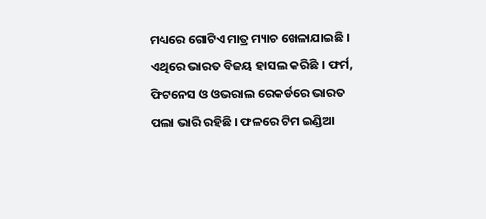ମଧ୍ୟରେ ଗୋଟିଏ ମାତ୍ର ମ୍ୟାଚ ଖେଳାଯାଇଛି । ଏଥିରେ ଭାରତ ବିଜୟ ହାସଲ କରିଛି । ଫର୍ମ, ଫିଟନେସ ଓ ଓଭରାଲ ରେକର୍ଡରେ ଭାରତ ପଲା ଭାରି ରହିଛି । ଫଳରେ ଟିମ ଇଣ୍ଡିଆ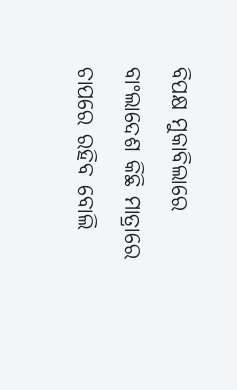ବିପକ୍ଷ ମୁକାବିଲାରେ ବାଂଲାଦେଶ କିଛି ମାତ୍ରାରେ ଚାପରେ ରହିବ ବୋଲି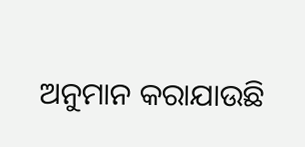ଅନୁମାନ କରାଯାଉଛି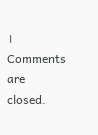।
Comments are closed.